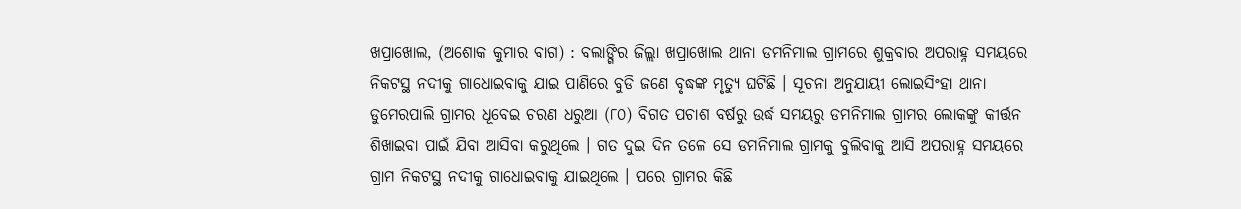ଖପ୍ରାଖୋଲ, (ଅଶୋକ କୁମାର ବାଗ) : ବଲାଙ୍ଗିର ଜିଲ୍ଲା ଖପ୍ରାଖୋଲ ଥାନା ଡମନିମାଲ ଗ୍ରାମରେ ଶୁକ୍ରବାର ଅପରାହ୍ନ ସମୟରେ ନିକଟସ୍ଥ ନଦୀକୁ ଗାଧୋଇବାକୁ ଯାଇ ପାଣିରେ ବୁଡି ଜଣେ ବୃଦ୍ଧଙ୍କ ମୃତ୍ୟୁ ଘଟିଛି । ସୂଚନା ଅନୁଯାୟୀ ଲୋଇସିଂହା ଥାନା ଡୁମେରପାଲି ଗ୍ରାମର ଧୂବେଇ ଚରଣ ଧରୁଆ (୮୦) ବିଗତ ପଚାଶ ବର୍ଷରୁ ଉର୍ଦ୍ଧ ସମୟରୁ ଡମନିମାଲ ଗ୍ରାମର ଲୋକଙ୍କୁ କୀର୍ତ୍ତନ ଶିଖାଇବା ପାଇଁ ଯିବା ଆସିବା କରୁଥିଲେ । ଗତ ଦୁଇ ଦିନ ତଳେ ସେ ଡମନିମାଲ ଗ୍ରାମକୁ ବୁଲିବାକୁ ଆସି ଅପରାହ୍ନ ସମୟରେ ଗ୍ରାମ ନିକଟସ୍ଥ ନଦୀକୁ ଗାଧୋଇବାକୁ ଯାଇଥିଲେ । ପରେ ଗ୍ରାମର କିଛି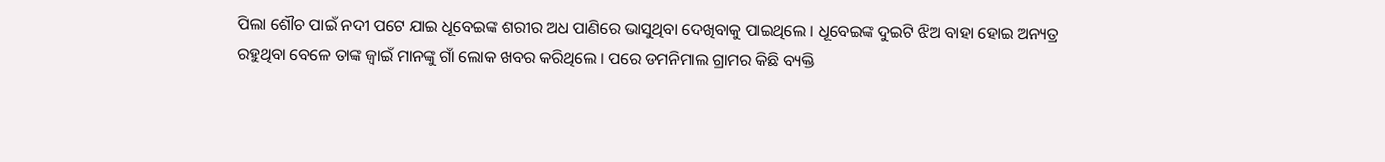ପିଲା ଶୌଚ ପାଇଁ ନଦୀ ପଟେ ଯାଇ ଧୂବେଇଙ୍କ ଶରୀର ଅଧ ପାଣିରେ ଭାସୁଥିବା ଦେଖିବାକୁ ପାଇଥିଲେ । ଧୂବେଇଙ୍କ ଦୁଇଟି ଝିଅ ବାହା ହୋଇ ଅନ୍ୟତ୍ର ରହୁଥିବା ବେଳେ ତାଙ୍କ ଜ୍ୱାଇଁ ମାନଙ୍କୁ ଗାଁ ଲୋକ ଖବର କରିଥିଲେ । ପରେ ଡମନିମାଲ ଗ୍ରାମର କିଛି ବ୍ୟକ୍ତି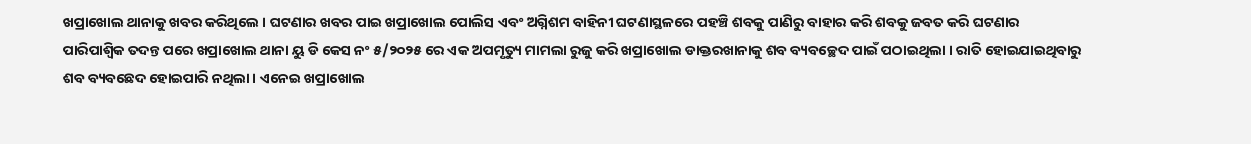ଖପ୍ରାଖୋଲ ଥାନାକୁ ଖବର କରିଥିଲେ । ଘଟଣାର ଖବର ପାଇ ଖପ୍ରାଖୋଲ ପୋଲିସ ଏବଂ ଅଗ୍ନିଶମ ବାହିନୀ ଘଟଣାସ୍ଥଳରେ ପହଞ୍ଚି ଶବକୁ ପାଣିରୁ ବାହାର କରି ଶବକୁ ଜବତ କରି ଘଟଣାର ପାରିପାଶ୍ୱିକ ତଦନ୍ତ ପରେ ଖପ୍ରାଖୋଲ ଥାନା ୟୁ ଡି କେସ ନଂ ୫/୨୦୨୫ ରେ ଏକ ଅପମୃତ୍ୟୁ ମାମଲା ରୁଜୁ କରି ଖପ୍ରାଖୋଲ ଡାକ୍ତରଖାନାକୁ ଶବ ବ୍ୟବଚ୍ଛେଦ ପାଇଁ ପଠାଇଥିଲା । ରାତି ହୋଇଯାଇଥିବାରୁ ଶବ ବ୍ୟବଛେଦ ହୋଇପାରି ନଥିଲା । ଏନେଇ ଖପ୍ରାଖୋଲ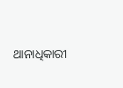ଥାନାଧିକାରୀ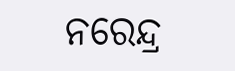ନରେନ୍ଦ୍ର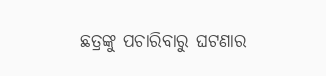ଛତ୍ରଙ୍କୁ ପଚାରିବାରୁ ଘଟଣାର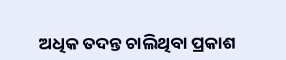ଅଧିକ ତଦନ୍ତ ଚାଲିଥିବା ପ୍ରକାଶ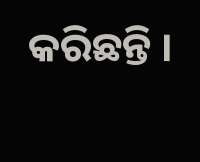କରିଛନ୍ତି ।